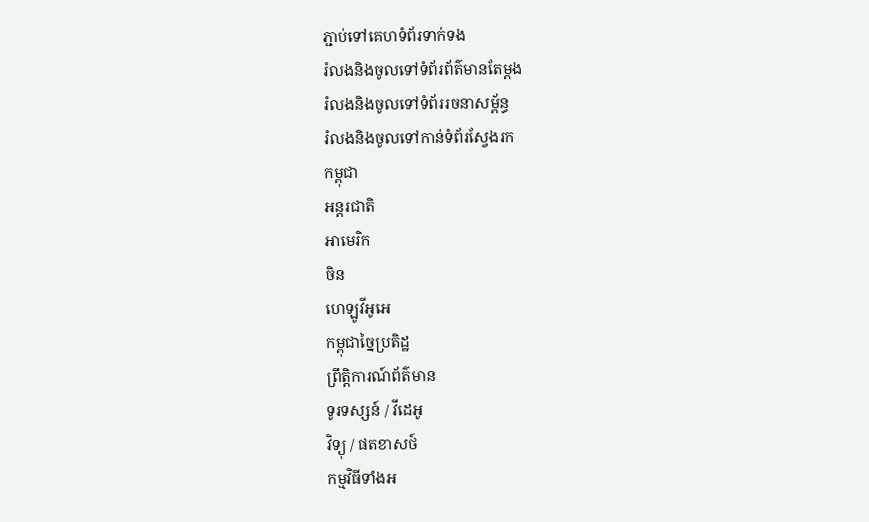ភ្ជាប់ទៅគេហទំព័រទាក់ទង
រំលងនិងចូលទៅទំព័រព័ត៌មានតែម្តង
រំលងនិងចូលទៅទំព័ររចនាសម្ព័ន្ធ
រំលងនិងចូលទៅកាន់ទំព័រស្វែងរក
កម្ពុជា
អន្តរជាតិ
អាមេរិក
ចិន
ហេឡូវីអូអេ
កម្ពុជាច្នៃប្រតិដ្ឋ
ព្រឹត្តិការណ៍ព័ត៌មាន
ទូរទស្សន៍ / វីដេអូ
វិទ្យុ / ផតខាសថ៍
កម្មវិធីទាំងអ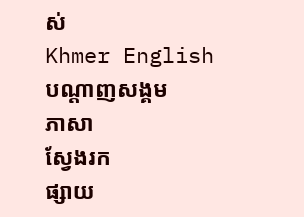ស់
Khmer English
បណ្តាញសង្គម
ភាសា
ស្វែងរក
ផ្សាយ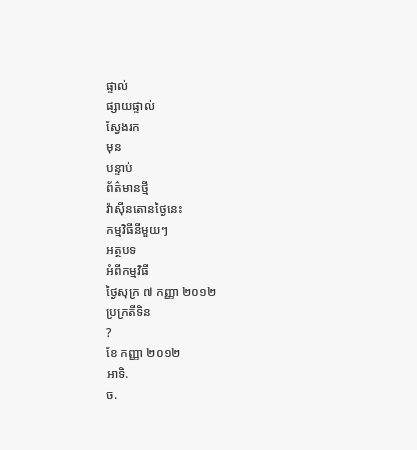ផ្ទាល់
ផ្សាយផ្ទាល់
ស្វែងរក
មុន
បន្ទាប់
ព័ត៌មានថ្មី
វ៉ាស៊ីនតោនថ្ងៃនេះ
កម្មវិធីនីមួយៗ
អត្ថបទ
អំពីកម្មវិធី
ថ្ងៃសុក្រ ៧ កញ្ញា ២០១២
ប្រក្រតីទិន
?
ខែ កញ្ញា ២០១២
អាទិ.
ច.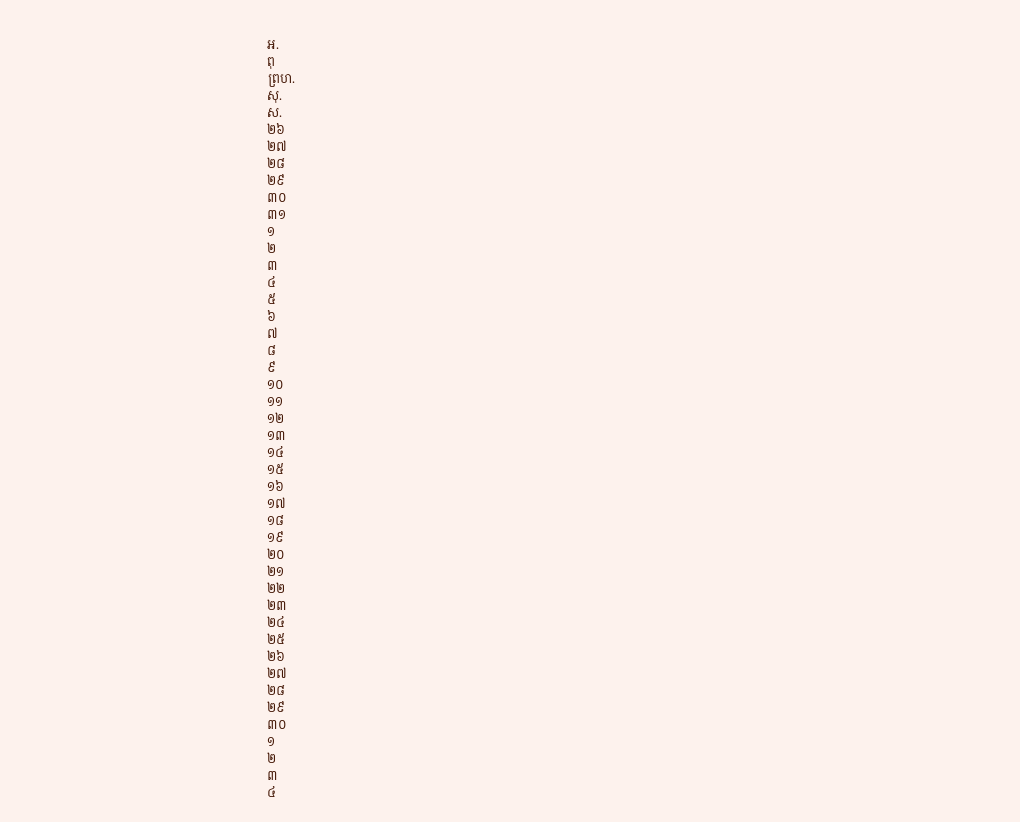អ.
ពុ
ព្រហ.
សុ.
ស.
២៦
២៧
២៨
២៩
៣០
៣១
១
២
៣
៤
៥
៦
៧
៨
៩
១០
១១
១២
១៣
១៤
១៥
១៦
១៧
១៨
១៩
២០
២១
២២
២៣
២៤
២៥
២៦
២៧
២៨
២៩
៣០
១
២
៣
៤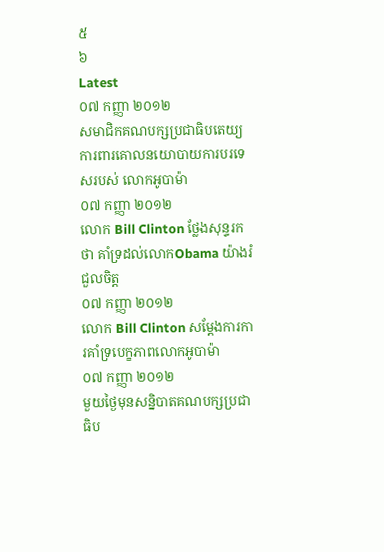៥
៦
Latest
០៧ កញ្ញា ២០១២
សមាជិកគណបក្សប្រជាធិបតេយ្យ ការពារគោលនយោបាយការបរទេសរបស់ លោកអូបាម៉ា
០៧ កញ្ញា ២០១២
លោក Bill Clinton ថ្លែងសុន្ទរកថា គាំទ្រដល់លោកObama យ៉ាងរំជួលចិត្ត
០៧ កញ្ញា ២០១២
លោក Bill Clinton សម្តែងការការគាំទ្របេក្ខភាពលោកអូបាម៉ា
០៧ កញ្ញា ២០១២
មួយថ្ងៃមុនសន្និបាតគណបក្សប្រជាធិប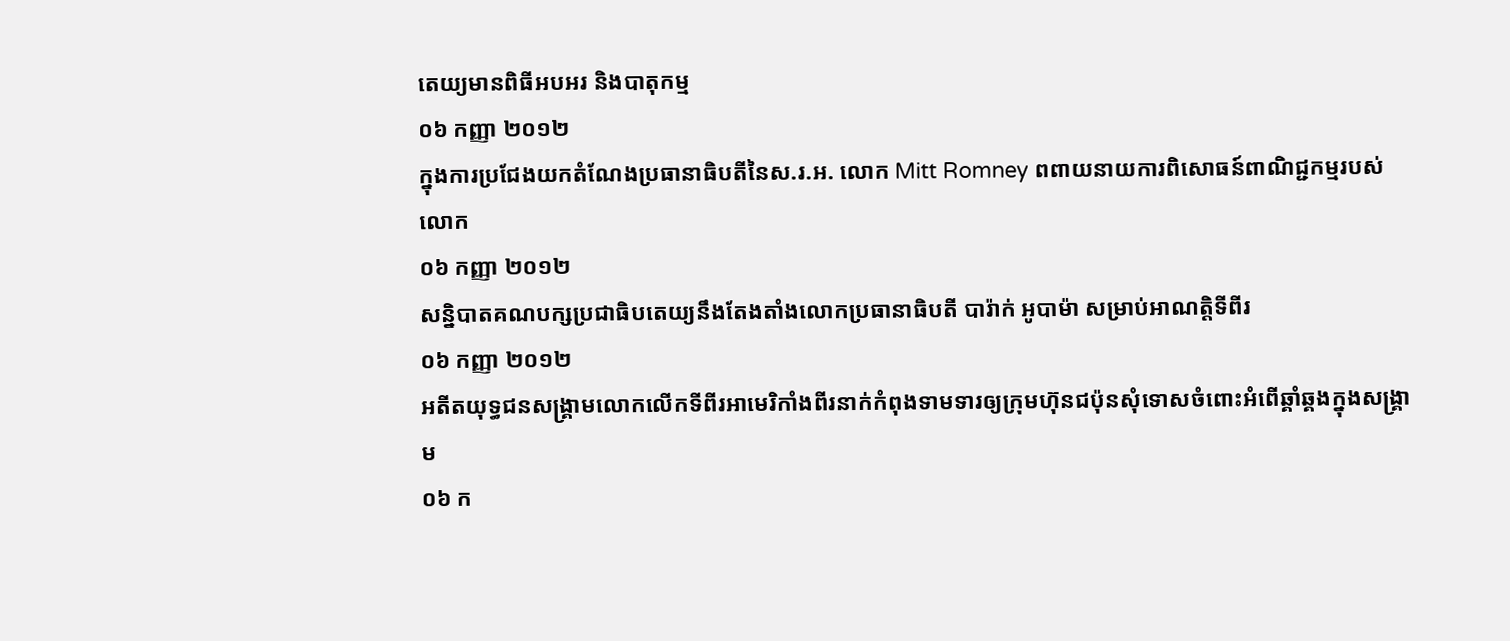តេយ្យមានពិធីអបអរ និងបាតុកម្ម
០៦ កញ្ញា ២០១២
ក្នុងការប្រជែងយកតំណែងប្រធានាធិបតីនៃស.រ.អ. លោក Mitt Romney ពពាយនាយការពិសោធន៍ពាណិជ្ជកម្មរបស់លោក
០៦ កញ្ញា ២០១២
សន្និបាតគណបក្សប្រជាធិបតេយ្យនឹងតែងតាំងលោកប្រធានាធិបតី បារ៉ាក់ អូបាម៉ា សម្រាប់អាណត្តិទីពីរ
០៦ កញ្ញា ២០១២
អតីតយុទ្ធជនសង្គ្រាមលោកលើកទីពីរអាមេរិកាំងពីរនាក់កំពុងទាមទារឲ្យក្រុមហ៊ុនជប៉ុនសុំទោសចំពោះអំពើឆ្គាំឆ្គងក្នុងសង្គ្រាម
០៦ ក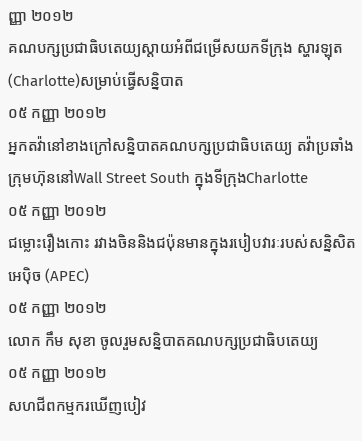ញ្ញា ២០១២
គណបក្សប្រជាធិបតេយ្យស្តាយអំពីជម្រើសយកទីក្រុង ស្ហារឡុត (Charlotte)សម្រាប់ធ្វើសន្និបាត
០៥ កញ្ញា ២០១២
អ្នកតវ៉ានៅខាងក្រៅសន្និបាតគណបក្សប្រជាធិបតេយ្យ តវ៉ាប្រឆាំងក្រុមហ៊ុននៅWall Street South ក្នុងទីក្រុងCharlotte
០៥ កញ្ញា ២០១២
ជម្លោះរឿងកោះ រវាងចិននិងជប៉ុនមានក្នុងរបៀបវារៈរបស់សន្និសិត អេប៉ិច (APEC)
០៥ កញ្ញា ២០១២
លោក កឹម សុខា ចូលរួមសន្និបាតគណបក្សប្រជាធិបតេយ្យ
០៥ កញ្ញា ២០១២
សហជីពកម្មករឃើញបៀវ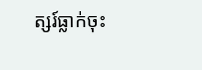ត្សរ៍ធ្លាក់ចុះ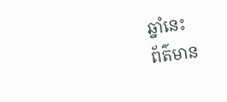ឆ្នាំនេះ
ព័ត៌មាន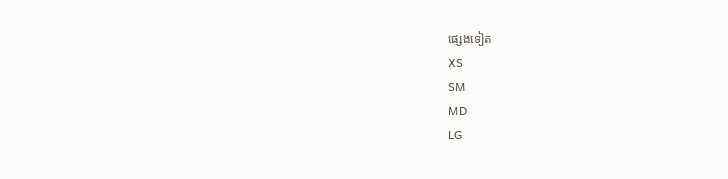ផ្សេងទៀត
XS
SM
MD
LG